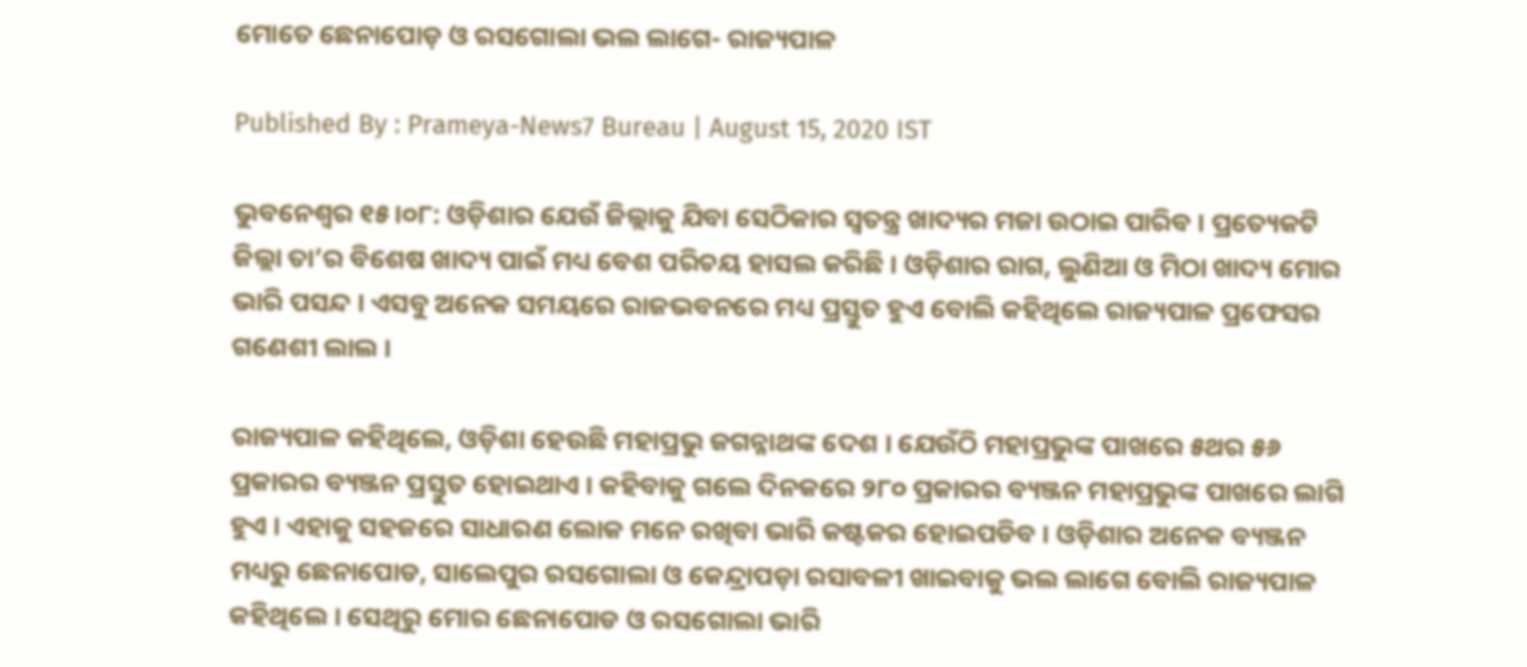ମୋତେ ଛେନାପୋଡ଼ ଓ ରସଗୋଲା ଭଲ ଲାଗେ- ରାଜ୍ୟପାଳ

Published By : Prameya-News7 Bureau | August 15, 2020 IST

ଭୁବନେଶ୍ୱର ୧୫।୦୮: ଓଡ଼ିଶାର ଯେଉଁ ଜିଲ୍ଲାକୁ ଯିବା ସେଠିକାର ସ୍ୱତନ୍ତ୍ର ଖାଦ୍ୟର ମଜା ଉଠାଇ ପାରିବ । ପ୍ରତ୍ୟେକଟି ଜିଲ୍ଲା ତା’ର ବିଶେଷ ଖାଦ୍ୟ ପାଇଁ ମଧ୍ୟ ବେଶ ପରିଚୟ ହାସଲ କରିଛି । ଓଡ଼ିଶାର ରାଗ, ଲୁଣିଆ ଓ ମିଠା ଖାଦ୍ୟ ମୋର ଭାରି ପସନ୍ଦ । ଏସବୁ ଅନେକ ସମୟରେ ରାଜଭବନରେ ମଧ୍ୟ ପ୍ରସ୍ତୁତ ହୁଏ ବୋଲି କହିଥିଲେ ରାଜ୍ୟପାଳ ପ୍ରଫେସର ଗଣେଶୀ ଲାଲ ।

ରାଜ୍ୟପାଳ କହିଥିଲେ, ଓଡ଼ିଶା ହେଉଛି ମହାପ୍ରଭୁ ଜଗନ୍ନାଥଙ୍କ ଦେଶ । ଯେଉଁଠି ମହାପ୍ରଭୁଙ୍କ ପାଖରେ ୫ଥର ୫୬ ପ୍ରକାରର ବ୍ୟଞ୍ଜନ ପ୍ରସ୍ତୁତ ହୋଇଥାଏ । କହିବାକୁ ଗଲେ ଦିନକରେ ୨୮୦ ପ୍ରକାରର ବ୍ୟଞ୍ଜନ ମହାପ୍ରଭୁଙ୍କ ପାଖରେ ଲାଗି ହୁଏ । ଏହାକୁ ସହଜରେ ସାଧାରଣ ଲୋକ ମନେ ରଖିବା ଭାରି କଷ୍ଟକର ହୋଇପଡିବ । ଓଡ଼ିଶାର ଅନେକ ବ୍ୟଞ୍ଜନ ମଧ୍ୟରୁ ଛେନାପୋଡ, ସାଲେପୁର ରସଗୋଲା ଓ କେନ୍ଦ୍ରାପଡ଼ା ରସାବଳୀ ଖାଇବାକୁ ଭଲ ଲାଗେ ବୋଲି ରାଜ୍ୟପାଳ କହିଥିଲେ । ସେଥିରୁ ମୋର ଛେନାପୋଡ ଓ ରସଗୋଲା ଭାରି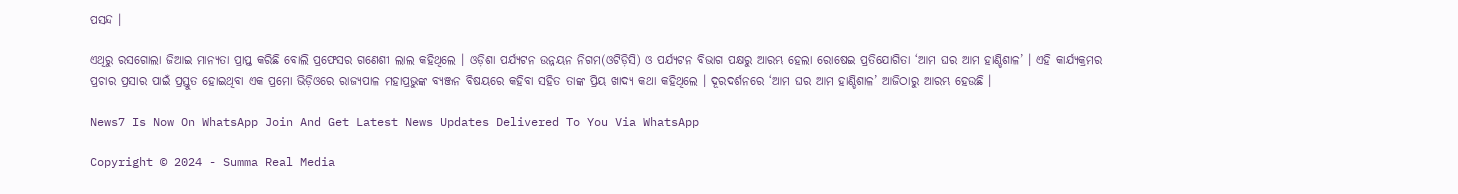ପସନ୍ଦ ।

ଏଥିରୁ ରସଗୋଲା ଜିଆଇ ମାନ୍ୟତା ପ୍ରାପ୍ତ କରିଛି ବୋଲି ପ୍ରଫେସର ଗଣେଶୀ ଲାଲ କହିଥିଲେ । ଓଡ଼ିଶା ପର୍ଯ୍ୟଟନ ଉନ୍ନୟନ ନିଗମ(ଓଟିଡ଼ିସି) ଓ ପର୍ଯ୍ୟଟନ ବିଭାଗ ପକ୍ଷରୁ ଆରମ୍ଭ ହେଲା ରୋଷେଇ ପ୍ରତିଯୋଗିତା ‘ଆମ ଘର ଆମ ହାଣ୍ଡିଶାଳ’ । ଏହି କାର୍ଯ୍ୟକ୍ରମର ପ୍ରଚାର ପ୍ରସାର ପାଇଁ ପ୍ରସ୍ତୁତ ହୋଇଥିବା ଏକ ପ୍ରମୋ ଭିଡ଼ିଓରେ ରାଜ୍ୟପାଳ ମହାପ୍ରଭୁଙ୍କ ବ୍ୟଞ୍ଜନ ବିଷୟରେ କହିବା ସହିତ ତାଙ୍କ ପ୍ରିୟ ଖାଦ୍ୟ କଥା କହିଥିଲେ । ଦୂରଦର୍ଶନରେ ‘ଆମ ଘର ଆମ ହାଣ୍ଡିଶାଳ’ ଆଜିଠାରୁ ଆରମ୍ଭ ହେଉଛି ।

News7 Is Now On WhatsApp Join And Get Latest News Updates Delivered To You Via WhatsApp

Copyright © 2024 - Summa Real Media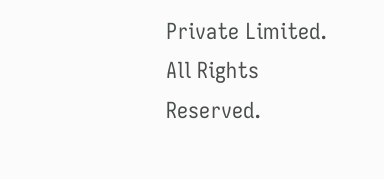Private Limited. All Rights Reserved.